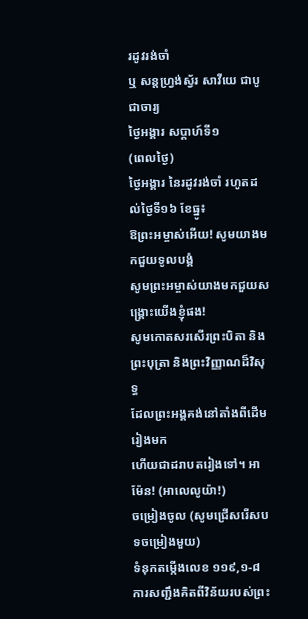រដូវរង់ចាំ
ឬ សន្តហ្រ្វង់ស្វ័រ សាវីយេ ជាបូជាចារ្យ
ថ្ងៃអង្គារ សប្ដាហ៍ទី១
(ពេលថ្ងៃ)
ថ្ងៃអង្គារ នៃរដូវរង់ចាំ រហូតដល់ថ្ងៃទី១៦ ខែធ្នូ៖
ឱព្រះអម្ចាស់អើយ! សូមយាងមកជួយទូលបង្គំ
សូមព្រះអម្ចាស់យាងមកជួយសង្គ្រោះយើងខ្ញុំផង!
សូមកោតសរសើរព្រះបិតា និងព្រះបុត្រា និងព្រះវិញ្ញាណដ៏វិសុទ្ធ
ដែលព្រះអង្គគង់នៅតាំងពីដើមរៀងមក
ហើយជាដរាបតរៀងទៅ។ អាម៉ែន! (អាលេលូយ៉ា!)
ចម្រៀងចូល (សូមជ្រើសរើសបទចម្រៀងមួយ)
ទំនុកតម្កើងលេខ ១១៩,១-៨
ការសញ្ជឹងគិតពីវិន័យរបស់ព្រះ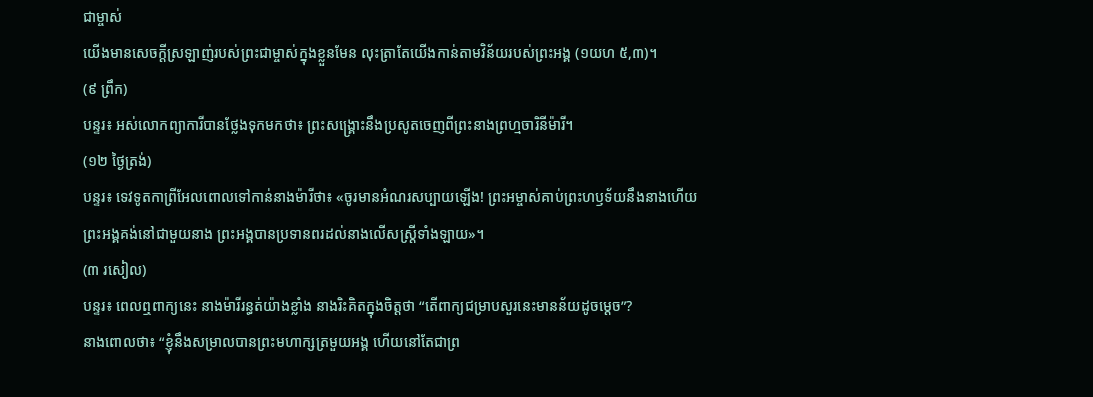ជាម្ចាស់
យើងមានសេចក្ដីស្រឡាញ់របស់ព្រះជាម្ចាស់ក្នុងខ្លួនមែន លុះត្រាតែយើងកាន់តាមវិន័យរបស់ព្រះអង្គ (១យហ ៥,៣)។
(៩ ព្រឹក)
បន្ទរ៖ អស់លោកព្យាការីបានថ្លែងទុកមកថា៖ ព្រះសង្គ្រោះនឹងប្រសូតចេញពីព្រះនាងព្រហ្មចារិនីម៉ារី។
(១២ ថ្ងៃត្រង់)
បន្ទរ៖ ទេវទូតកាព្រីអែលពោលទៅកាន់នាងម៉ារីថា៖ «ចូរមានអំណរសប្បាយឡើង! ព្រះអម្ចាស់គាប់ព្រះហឫទ័យនឹងនាងហើយ
ព្រះអង្គគង់នៅជាមួយនាង ព្រះអង្គបានប្រទានពរដល់នាងលើសស្ត្រីទាំងឡាយ»។
(៣ រសៀល)
បន្ទរ៖ ពេលឮពាក្យនេះ នាងម៉ារីរន្ធត់យ៉ាងខ្លាំង នាងរិះគិតក្នុងចិត្តថា “តើពាក្យជម្រាបសួរនេះមានន័យដូចម្ដេច”?
នាងពោលថា៖ “ខ្ញុំនឹងសម្រាលបានព្រះមហាក្សត្រមួយអង្គ ហើយនៅតែជាព្រ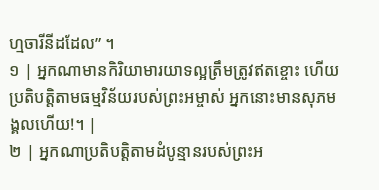ហ្មចារីនីដដែល” ។
១ | អ្នកណាមានកិរិយាមារយាទល្អត្រឹមត្រូវឥតខ្ចោះ ហើយប្រតិបត្តិតាមធម្មវិន័យរបស់ព្រះអម្ចាស់ អ្នកនោះមានសុភមង្គលហើយ!។ |
២ | អ្នកណាប្រតិបត្តិតាមដំបូន្មានរបស់ព្រះអ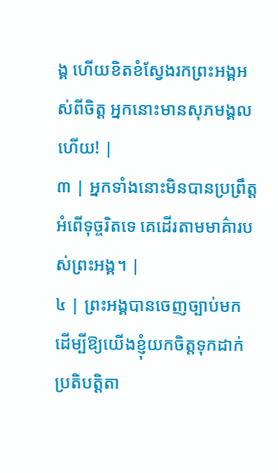ង្គ ហើយខិតខំស្វែងរកព្រះអង្គអស់ពីចិត្ត អ្នកនោះមានសុភមង្គលហើយ! |
៣ | អ្នកទាំងនោះមិនបានប្រព្រឹត្តអំពើទុច្ចរិតទេ គេដើរតាមមាគ៌ារបស់ព្រះអង្គ។ |
៤ | ព្រះអង្គបានចេញច្បាប់មក ដើម្បីឱ្យយើងខ្ញុំយកចិត្តទុកដាក់ប្រតិបត្តិតា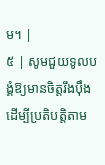ម។ |
៥ | សូមជួយទូលបង្គំឱ្យមានចិត្តរឹងប៉ឹង ដើម្បីប្រតិបត្តិតាម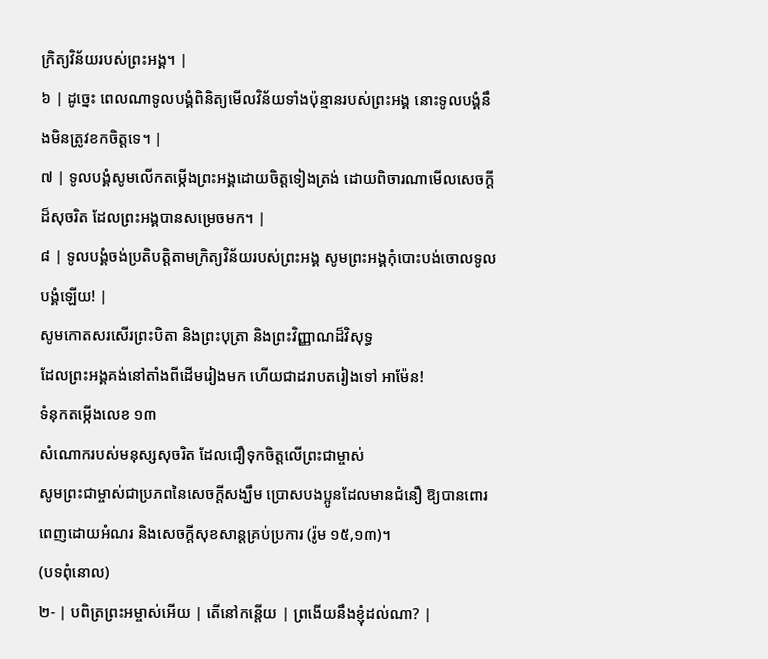ក្រិត្យវិន័យរបស់ព្រះអង្គ។ |
៦ | ដូច្នេះ ពេលណាទូលបង្គំពិនិត្យមើលវិន័យទាំងប៉ុន្មានរបស់ព្រះអង្គ នោះទូលបង្គំនឹងមិនត្រូវខកចិត្តទេ។ |
៧ | ទូលបង្គំសូមលើកតម្កើងព្រះអង្គដោយចិត្តទៀងត្រង់ ដោយពិចារណាមើលសេចក្តីដ៏សុចរិត ដែលព្រះអង្គបានសម្រេចមក។ |
៨ | ទូលបង្គំចង់ប្រតិបត្តិតាមក្រិត្យវិន័យរបស់ព្រះអង្គ សូមព្រះអង្គកុំបោះបង់ចោលទូលបង្គំឡើយ! |
សូមកោតសរសើរព្រះបិតា និងព្រះបុត្រា និងព្រះវិញ្ញាណដ៏វិសុទ្ធ
ដែលព្រះអង្គគង់នៅតាំងពីដើមរៀងមក ហើយជាដរាបតរៀងទៅ អាម៉ែន!
ទំនុកតម្កើងលេខ ១៣
សំណោករបស់មនុស្សសុចរិត ដែលជឿទុកចិត្តលើព្រះជាម្ចាស់
សូមព្រះជាម្ចាស់ជាប្រភពនៃសេចក្ដីសង្ឃឹម ប្រោសបងប្អូនដែលមានជំនឿ ឱ្យបានពោរពេញដោយអំណរ និងសេចក្ដីសុខសាន្តគ្រប់ប្រការ (រ៉ូម ១៥,១៣)។
(បទពុំនោល)
២- | បពិត្រព្រះអម្ចាស់អើយ | តើនៅកន្តើយ | ព្រងើយនឹងខ្ញុំដល់ណា? |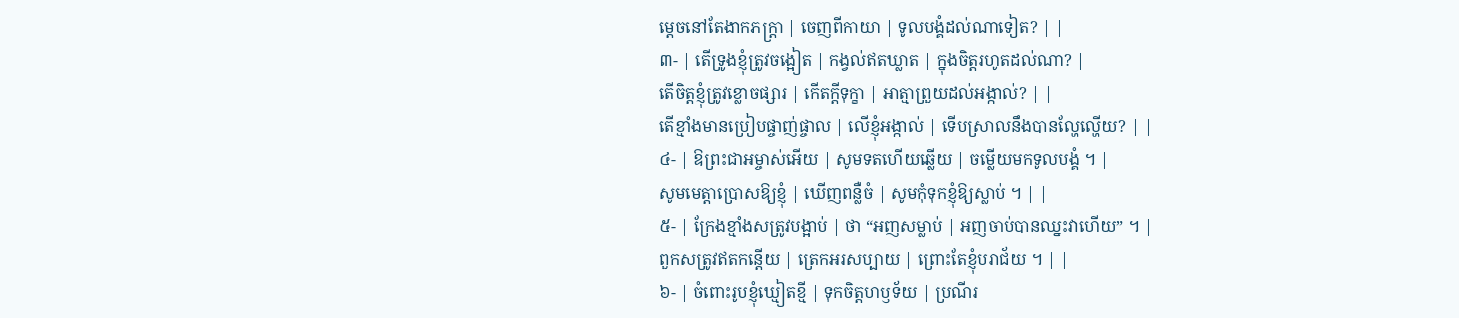ម្តេចនៅតែងាកភក្ត្រា | ចេញពីកាយា | ទូលបង្គំដល់ណាទៀត? | |
៣- | តើទ្រូងខ្ញុំត្រូវចង្អៀត | កង្វល់ឥតឃ្លាត | ក្នុងចិត្តរហូតដល់ណា? |
តើចិត្តខ្ញុំត្រូវខ្លោចផ្សារ | កើតក្តីទុក្ខា | អាត្មាព្រួយដល់អង្កាល់? | |
តើខ្មាំងមានប្រៀបផ្ចាញ់ផ្ចាល | លើខ្ញុំអង្កាល់ | ទើបស្រាលនឹងបានល្ហែល្ហើយ? | |
៤- | ឱព្រះជាអម្ចាស់អើយ | សូមទតហើយឆ្លើយ | ចម្លើយមកទូលបង្គំ ។ |
សូមមេត្តាប្រោសឱ្យខ្ញុំ | ឃើញពន្លឺចំ | សូមកុំទុកខ្ញុំឱ្យស្លាប់ ។ | |
៥- | ក្រែងខ្មាំងសត្រូវបង្អាប់ | ថា “អញសម្លាប់ | អញចាប់បានឈ្នះវាហើយ” ។ |
ពួកសត្រូវឥតកន្តើយ | ត្រេកអរសប្បាយ | ព្រោះតែខ្ញុំបរាជ័យ ។ | |
៦- | ចំពោះរូបខ្ញុំឃ្មៀតខ្មី | ទុកចិត្តហឫទ័យ | ប្រណីរ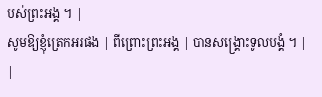បស់ព្រះអង្គ ។ |
សូមឱ្យខ្ញុំត្រេកអរផង | ពីព្រោះព្រះអង្គ | បានសង្គ្រោះទូលបង្គំ ។ | |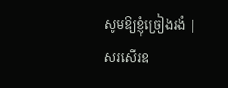សូមឱ្យខ្ញុំច្រៀងរងំ | សរសើរឧ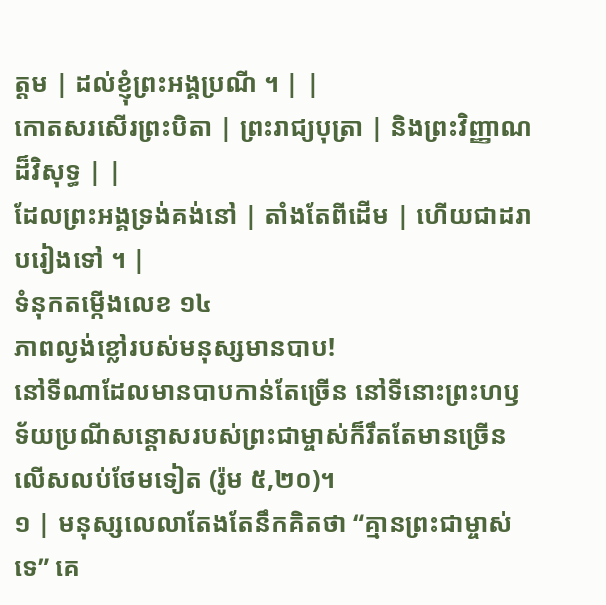ត្តម | ដល់ខ្ញុំព្រះអង្គប្រណី ។ | |
កោតសរសើរព្រះបិតា | ព្រះរាជ្យបុត្រា | និងព្រះវិញ្ញាណដ៏វិសុទ្ធ | |
ដែលព្រះអង្គទ្រង់គង់នៅ | តាំងតែពីដើម | ហើយជាដរាបរៀងទៅ ។ |
ទំនុកតម្កើងលេខ ១៤
ភាពល្ងង់ខ្លៅរបស់មនុស្សមានបាប!
នៅទីណាដែលមានបាបកាន់តែច្រើន នៅទីនោះព្រះហឫទ័យប្រណីសន្តោសរបស់ព្រះជាម្ចាស់ក៏រឹតតែមានច្រើនលើសលប់ថែមទៀត (រ៉ូម ៥,២០)។
១ | មនុស្សលេលាតែងតែនឹកគិតថា “គ្មានព្រះជាម្ចាស់ទេ” គេ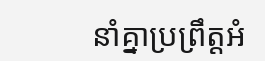នាំគ្នាប្រព្រឹត្តអំ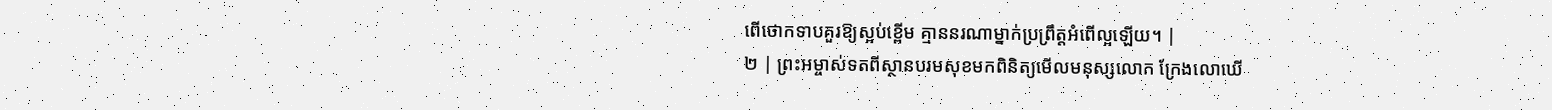ពើថោកទាបគួរឱ្យស្អប់ខ្ពើម គ្មាននរណាម្នាក់ប្រព្រឹត្តអំពើល្អឡើយ។ |
២ | ព្រះអម្ចាស់ទតពីស្ថានបរមសុខមកពិនិត្យមើលមនុស្សលោក ក្រែងលោឃើ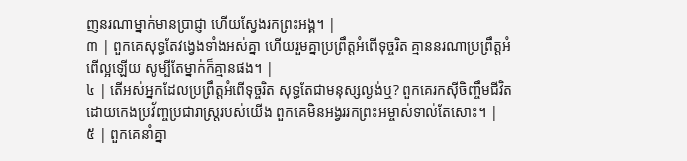ញនរណាម្នាក់មានប្រាជ្ញា ហើយស្វែងរកព្រះអង្គ។ |
៣ | ពួកគេសុទ្ធតែវង្វេងទាំងអស់គ្នា ហើយរួមគ្នាប្រព្រឹត្តអំពើទុច្ចរិត គ្មាននរណាប្រព្រឹត្តអំពើល្អឡើយ សូម្បីតែម្នាក់ក៏គ្មានផង។ |
៤ | តើអស់អ្នកដែលប្រព្រឹត្តអំពើទុច្ចរិត សុទ្ធតែជាមនុស្សល្ងង់ឬ? ពួកគេរកស៊ីចិញ្ចឹមជីវិតដោយកេងប្រវ័ញ្ចប្រជារាស្ត្ររបស់យើង ពួកគេមិនអង្វររកព្រះអម្ចាស់ទាល់តែសោះ។ |
៥ | ពួកគេនាំគ្នា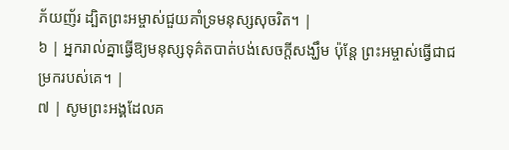ភ័យញ័រ ដ្បិតព្រះអម្ចាស់ជួយគាំទ្រមនុស្សសុចរិត។ |
៦ | អ្នករាល់គ្នាធ្វើឱ្យមនុស្សទុគ៌តបាត់បង់សេចក្តីសង្ឃឹម ប៉ុន្តែ ព្រះអម្ចាស់ធ្វើជាជម្រករបស់គេ។ |
៧ | សូមព្រះអង្គដែលគ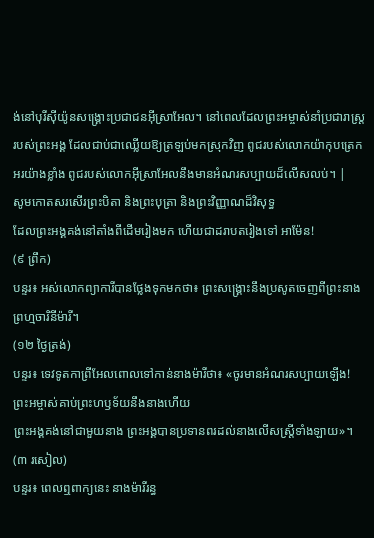ង់នៅបុរីស៊ីយ៉ូនសង្គ្រោះប្រជាជនអ៊ីស្រាអែល។ នៅពេលដែលព្រះអម្ចាស់នាំប្រជារាស្ត្ររបស់ព្រះអង្គ ដែលជាប់ជាឈ្លើយឱ្យត្រឡប់មកស្រុកវិញ ពូជរបស់លោកយ៉ាកុបត្រេកអរយ៉ាងខ្លាំង ពូជរបស់លោកអ៊ីស្រាអែលនឹងមានអំណរសប្បាយដ៏លើសលប់។ |
សូមកោតសរសើរព្រះបិតា និងព្រះបុត្រា និងព្រះវិញ្ញាណដ៏វិសុទ្ធ
ដែលព្រះអង្គគង់នៅតាំងពីដើមរៀងមក ហើយជាដរាបតរៀងទៅ អាម៉ែន!
(៩ ព្រឹក)
បន្ទរ៖ អស់លោកព្យាការីបានថ្លែងទុកមកថា៖ ព្រះសង្គ្រោះនឹងប្រសូតចេញពីព្រះនាងព្រហ្មចារិនីម៉ារី។
(១២ ថ្ងៃត្រង់)
បន្ទរ៖ ទេវទូតកាព្រីអែលពោលទៅកាន់នាងម៉ារីថា៖ «ចូរមានអំណរសប្បាយឡើង! ព្រះអម្ចាស់គាប់ព្រះហឫទ័យនឹងនាងហើយ
ព្រះអង្គគង់នៅជាមួយនាង ព្រះអង្គបានប្រទានពរដល់នាងលើសស្ត្រីទាំងឡាយ»។
(៣ រសៀល)
បន្ទរ៖ ពេលឮពាក្យនេះ នាងម៉ារីរន្ធ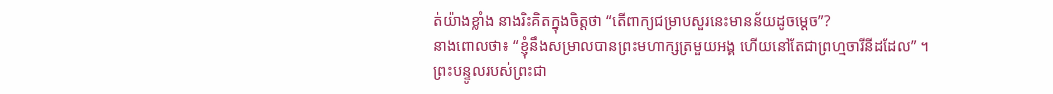ត់យ៉ាងខ្លាំង នាងរិះគិតក្នុងចិត្តថា “តើពាក្យជម្រាបសួរនេះមានន័យដូចម្ដេច”?
នាងពោលថា៖ “ខ្ញុំនឹងសម្រាលបានព្រះមហាក្សត្រមួយអង្គ ហើយនៅតែជាព្រហ្មចារីនីដដែល” ។
ព្រះបន្ទូលរបស់ព្រះជា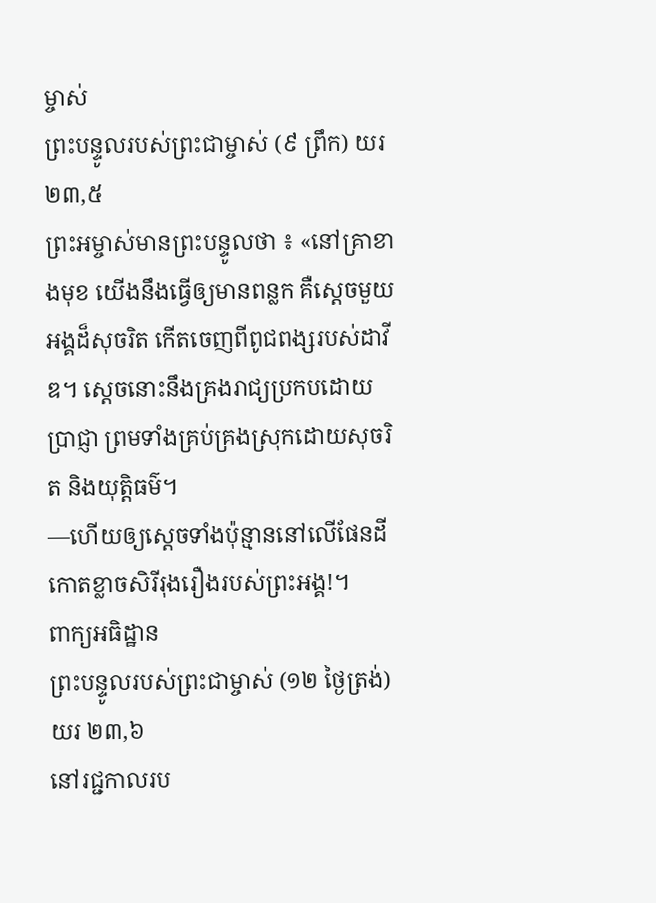ម្ចាស់
ព្រះបន្ទូលរបស់ព្រះជាម្ចាស់ (៩ ព្រឹក) យរ ២៣,៥
ព្រះអម្ចាស់មានព្រះបន្ទូលថា ៖ «នៅគ្រាខាងមុខ យើងនឹងធ្វើឲ្យមានពន្លក គឺស្តេចមួយអង្គដ៏សុចរិត កើតចេញពីពូជពង្សរបស់ដាវីឌ។ ស្តេចនោះនឹងគ្រងរាជ្យប្រកបដោយប្រាជ្ញា ព្រមទាំងគ្រប់គ្រងស្រុកដោយសុចរិត និងយុត្តិធម៌។
—ហើយឲ្យស្តេចទាំងប៉ុន្មាននៅលើផែនដី កោតខ្លាចសិរីរុងរឿងរបស់ព្រះអង្គ!។
ពាក្យអធិដ្ឋាន
ព្រះបន្ទូលរបស់ព្រះជាម្ចាស់ (១២ ថ្ងៃត្រង់) យរ ២៣,៦
នៅរជ្ជកាលរប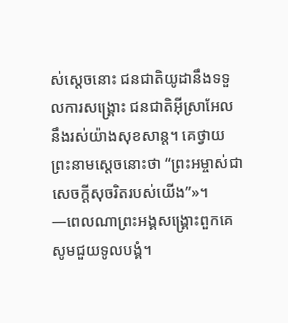ស់ស្តេចនោះ ជនជាតិយូដានឹងទទួលការសង្គ្រោះ ជនជាតិអ៊ីស្រាអែលនឹងរស់យ៉ាងសុខសាន្ត។ គេថ្វាយព្រះនាមស្តេចនោះថា “ព្រះអម្ចាស់ជាសេចក្ដីសុចរិតរបស់យើង”»។
—ពេលណាព្រះអង្គសង្គ្រោះពួកគេ សូមជួយទូលបង្គំ។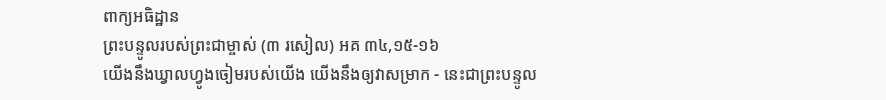ពាក្យអធិដ្ឋាន
ព្រះបន្ទូលរបស់ព្រះជាម្ចាស់ (៣ រសៀល) អគ ៣៤,១៥-១៦
យើងនឹងឃ្វាលហ្វូងចៀមរបស់យើង យើងនឹងឲ្យវាសម្រាក - នេះជាព្រះបន្ទូល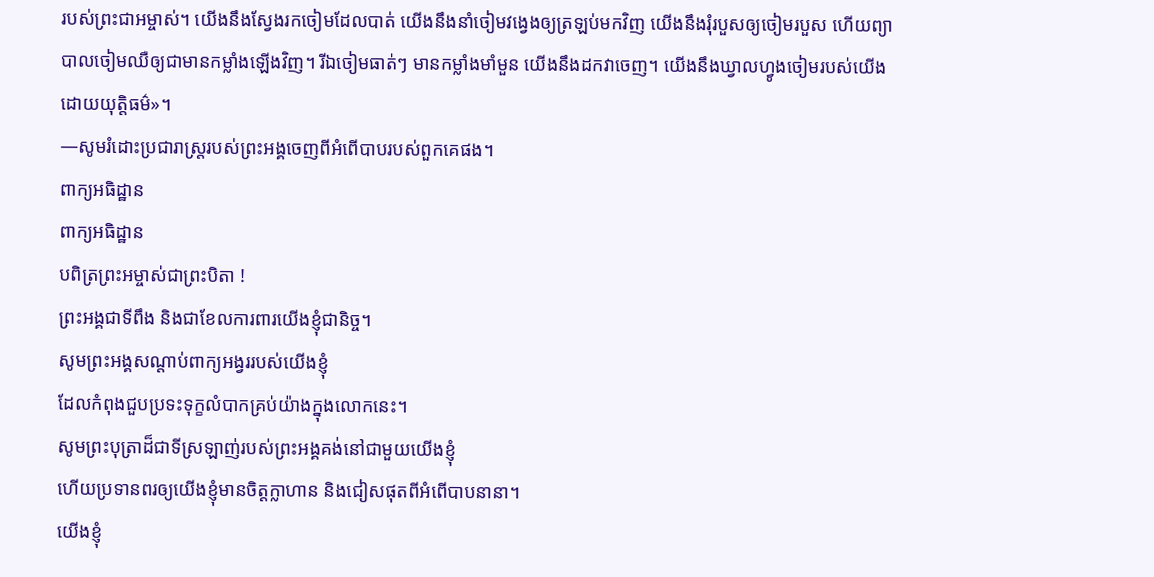របស់ព្រះជាអម្ចាស់។ យើងនឹងស្វែងរកចៀមដែលបាត់ យើងនឹងនាំចៀមវង្វេងឲ្យត្រឡប់មកវិញ យើងនឹងរុំរបួសឲ្យចៀមរបួស ហើយព្យាបាលចៀមឈឺឲ្យជាមានកម្លាំងឡើងវិញ។ រីឯចៀមធាត់ៗ មានកម្លាំងមាំមួន យើងនឹងដកវាចេញ។ យើងនឹងឃ្វាលហ្វូងចៀមរបស់យើងដោយយុត្តិធម៌»។
—សូមរំដោះប្រជារាស្រ្តរបស់ព្រះអង្គចេញពីអំពើបាបរបស់ពួកគេផង។
ពាក្យអធិដ្ឋាន
ពាក្យអធិដ្ឋាន
បពិត្រព្រះអម្ចាស់ជាព្រះបិតា !
ព្រះអង្គជាទីពឹង និងជាខែលការពារយើងខ្ញុំជានិច្ច។
សូមព្រះអង្គសណ្តាប់ពាក្យអង្វររបស់យើងខ្ញុំ
ដែលកំពុងជួបប្រទះទុក្ខលំបាកគ្រប់យ៉ាងក្នុងលោកនេះ។
សូមព្រះបុត្រាដ៏ជាទីស្រឡាញ់របស់ព្រះអង្គគង់នៅជាមួយយើងខ្ញុំ
ហើយប្រទានពរឲ្យយើងខ្ញុំមានចិត្តក្លាហាន និងជៀសផុតពីអំពើបាបនានា។
យើងខ្ញុំ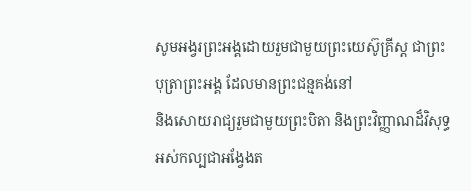សូមអង្វរព្រះអង្គដោយរួមជាមួយព្រះយេស៊ូគ្រីស្ត ជាព្រះបុត្រាព្រះអង្គ ដែលមានព្រះជន្មគង់នៅ
និងសោយរាជ្យរួមជាមួយព្រះបិតា និងព្រះវិញ្ញាណដ៏វិសុទ្ធអស់កល្បជាអង្វែងត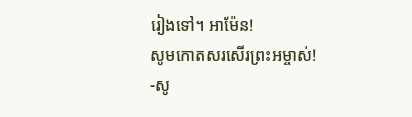រៀងទៅ។ អាម៉ែន!
សូមកោតសរសើរព្រះអម្ចាស់!
-សូ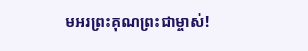មអរព្រះគុណព្រះជាម្ចាស់!